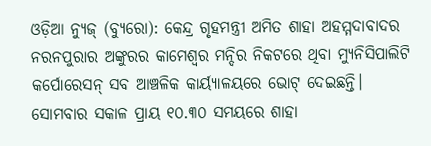ଓଡ଼ିଆ ନ୍ୟୁଜ୍ (ବ୍ୟୁରୋ): କେନ୍ଦ୍ର ଗୃହମନ୍ତ୍ରୀ ଅମିତ ଶାହା ଅହମ୍ମଦାବାଦର ନରନପୁରାର ଅଙ୍କୁରର କାମେଶ୍ୱର ମନ୍ଦିର ନିକଟରେ ଥିବା ମ୍ୟୁନିସିପାଲିଟି କର୍ପୋରେସନ୍ ସବ ଆଞ୍ଚଳିକ କାର୍ୟ୍ୟାଳୟରେ ଭୋଟ୍ ଦେଇଛନ୍ତି। ସୋମବାର ସକାଳ ପ୍ରାୟ ୧୦.୩୦ ସମୟରେ ଶାହା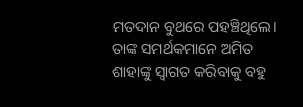ମତଦାନ ବୁଥରେ ପହଞ୍ଚିଥିଲେ। ତାଙ୍କ ସମର୍ଥକମାନେ ଅମିତ ଶାହାଙ୍କୁ ସ୍ୱାଗତ କରିବାକୁ ବହୁ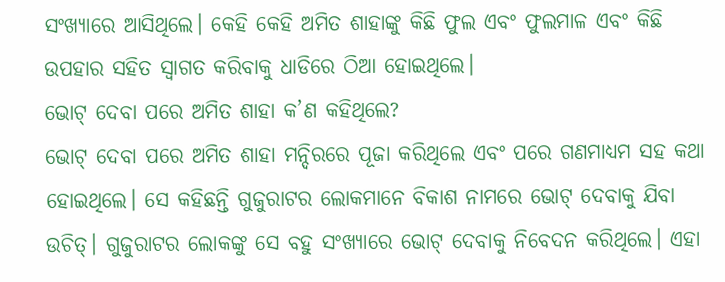ସଂଖ୍ୟାରେ ଆସିଥିଲେ। କେହି କେହି ଅମିତ ଶାହାଙ୍କୁ କିଛି ଫୁଲ ଏବଂ ଫୁଲମାଳ ଏବଂ କିଛି ଉପହାର ସହିତ ସ୍ୱାଗତ କରିବାକୁ ଧାଡିରେ ଠିଆ ହୋଇଥିଲେ।
ଭୋଟ୍ ଦେବା ପରେ ଅମିତ ଶାହା କ’ଣ କହିଥିଲେ?
ଭୋଟ୍ ଦେବା ପରେ ଅମିତ ଶାହା ମନ୍ଦିରରେ ପୂଜା କରିଥିଲେ ଏବଂ ପରେ ଗଣମାଧ୍ୟମ ସହ କଥା ହୋଇଥିଲେ। ସେ କହିଛନ୍ତି ଗୁଜୁରାଟର ଲୋକମାନେ ବିକାଶ ନାମରେ ଭୋଟ୍ ଦେବାକୁ ଯିବା ଉଚିତ୍। ଗୁଜୁରାଟର ଲୋକଙ୍କୁ ସେ ବହୁ ସଂଖ୍ୟାରେ ଭୋଟ୍ ଦେବାକୁ ନିବେଦନ କରିଥିଲେ। ଏହା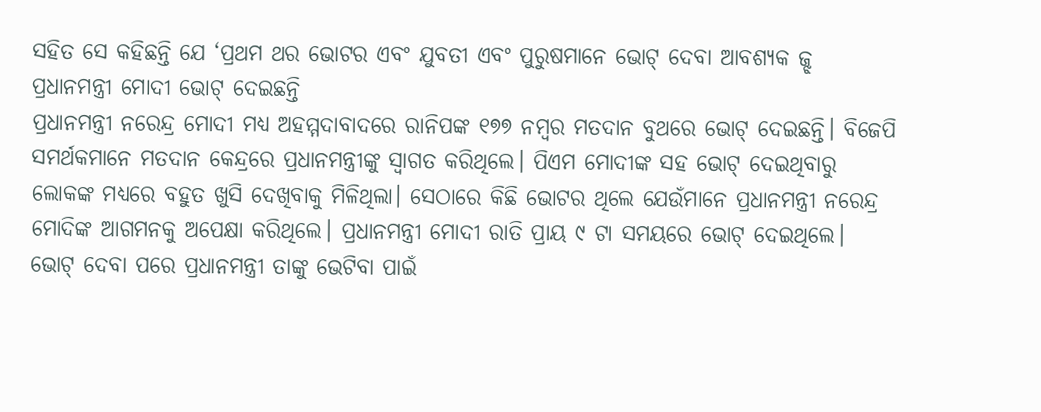ସହିତ ସେ କହିଛନ୍ତି ଯେ ‘ପ୍ରଥମ ଥର ଭୋଟର ଏବଂ ଯୁବତୀ ଏବଂ ପୁରୁଷମାନେ ଭୋଟ୍ ଦେବା ଆବଶ୍ୟକ ଜ୍ଝ
ପ୍ରଧାନମନ୍ତ୍ରୀ ମୋଦୀ ଭୋଟ୍ ଦେଇଛନ୍ତି
ପ୍ରଧାନମନ୍ତ୍ରୀ ନରେନ୍ଦ୍ର ମୋଦୀ ମଧ୍ୟ ଅହମ୍ମଦାବାଦରେ ରାନିପଙ୍କ ୧୭୭ ନମ୍ବର ମତଦାନ ବୁଥରେ ଭୋଟ୍ ଦେଇଛନ୍ତି। ବିଜେପି ସମର୍ଥକମାନେ ମତଦାନ କେନ୍ଦ୍ରରେ ପ୍ରଧାନମନ୍ତ୍ରୀଙ୍କୁ ସ୍ୱାଗତ କରିଥିଲେ। ପିଏମ ମୋଦୀଙ୍କ ସହ ଭୋଟ୍ ଦେଇଥିବାରୁ ଲୋକଙ୍କ ମଧ୍ୟରେ ବହୁତ ଖୁସି ଦେଖିବାକୁ ମିଳିଥିଲା। ସେଠାରେ କିଛି ଭୋଟର ଥିଲେ ଯେଉଁମାନେ ପ୍ରଧାନମନ୍ତ୍ରୀ ନରେନ୍ଦ୍ର ମୋଦିଙ୍କ ଆଗମନକୁ ଅପେକ୍ଷା କରିଥିଲେ। ପ୍ରଧାନମନ୍ତ୍ରୀ ମୋଦୀ ରାତି ପ୍ରାୟ ୯ ଟା ସମୟରେ ଭୋଟ୍ ଦେଇଥିଲେ।
ଭୋଟ୍ ଦେବା ପରେ ପ୍ରଧାନମନ୍ତ୍ରୀ ତାଙ୍କୁ ଭେଟିବା ପାଇଁ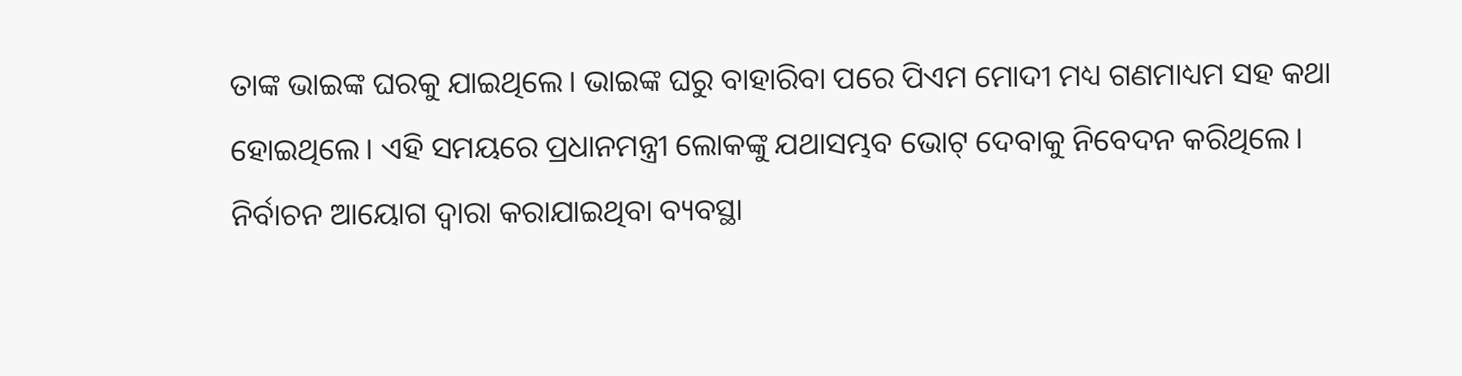ତାଙ୍କ ଭାଇଙ୍କ ଘରକୁ ଯାଇଥିଲେ। ଭାଇଙ୍କ ଘରୁ ବାହାରିବା ପରେ ପିଏମ ମୋଦୀ ମଧ୍ୟ ଗଣମାଧ୍ୟମ ସହ କଥା ହୋଇଥିଲେ। ଏହି ସମୟରେ ପ୍ରଧାନମନ୍ତ୍ରୀ ଲୋକଙ୍କୁ ଯଥାସମ୍ଭବ ଭୋଟ୍ ଦେବାକୁ ନିବେଦନ କରିଥିଲେ। ନିର୍ବାଚନ ଆୟୋଗ ଦ୍ୱାରା କରାଯାଇଥିବା ବ୍ୟବସ୍ଥା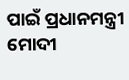ପାଇଁ ପ୍ରଧାନମନ୍ତ୍ରୀ ମୋଦୀ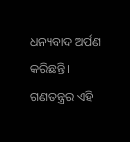ଧନ୍ୟବାଦ ଅର୍ପଣ କରିଛନ୍ତି। ଗଣତନ୍ତ୍ରର ଏହି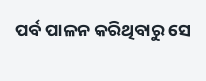ପର୍ବ ପାଳନ କରିଥିବାରୁ ସେ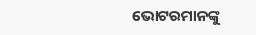ଭୋଟରମାନଙ୍କୁ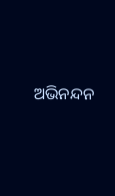ଅଭିନନ୍ଦନ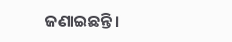ଜଣାଇଛନ୍ତି।